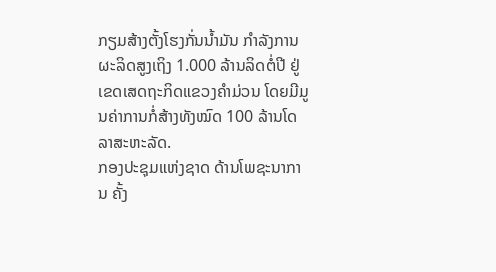ກຽມສ້າງຕັ້ງໂຮງກັ່ນນໍ້າມັນ ກຳລັງການຜະລິດສູງເຖິງ 1.000 ລ້ານລິດຕໍ່ປີ ຢູ່ເຂດເສດຖະກິດແຂວງຄຳມ່ວນ ໂດຍມີມູນຄ່າການກໍ່ສ້າງທັງໝົດ 100 ລ້ານໂດລາສະຫະລັດ.
ກອງປະຊຸມແຫ່ງຊາດ ດ້ານໂພຊະນາການ ຄັ້ງ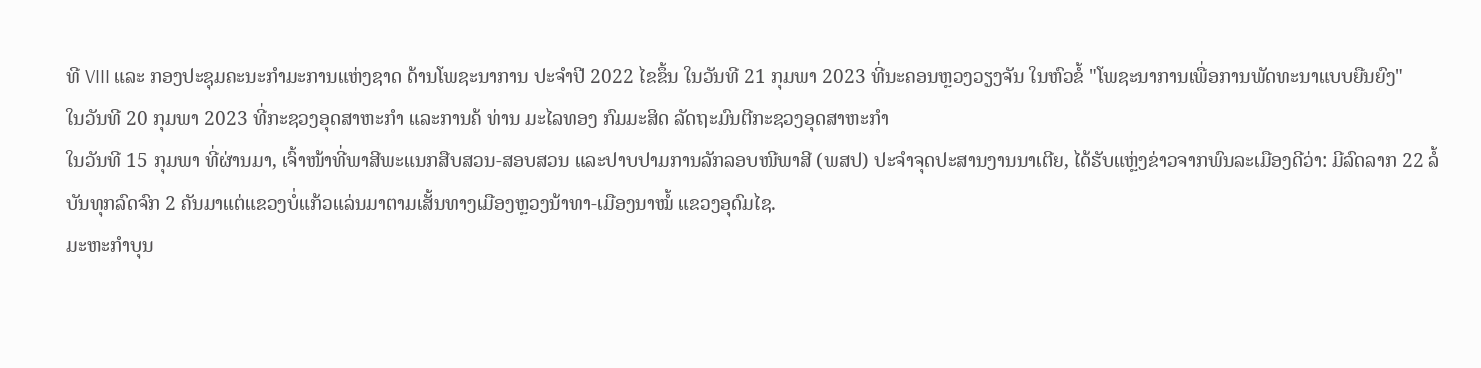ທີ VIII ແລະ ກອງປະຊຸມຄະນະກຳມະການແຫ່ງຊາດ ດ້ານໂພຊະນາການ ປະຈຳປີ 2022 ໄຂຂຶ້ນ ໃນວັນທີ 21 ກຸມພາ 2023 ທີ່ນະຄອນຫຼວງວຽງຈັນ ໃນຫົວຂໍ້ "ໂພຊະນາການເພື່ອການພັດທະນາແບບຍືນຍົງ"
ໃນວັນທີ 20 ກຸມພາ 2023 ທີ່ກະຊວງອຸດສາຫະກຳ ແລະການຄ້ ທ່ານ ມະໄລທອງ ກົມມະສິດ ລັດຖະມົນຕີກະຊວງອຸດສາຫະກໍາ
ໃນວັນທີ 15 ກຸມພາ ທີ່ຜ່ານມາ, ເຈົ້າໜ້າທີ່ພາສີພະແນກສືບສວນ-ສອບສວນ ແລະປາບປາມການລັກລອບໜີພາສີ (ພສປ) ປະຈໍາຈຸດປະສານງານນາເຕີຍ, ໄດ້ຮັບແຫຼ່ງຂ່າວຈາກພົນລະເມືອງດີວ່າ: ມີລົດລາກ 22 ລໍ້ບັນທຸກລົດຈົກ 2 ຄັນມາແຕ່ແຂວງບໍ່ແກ້ວແລ່ນມາຕາມເສັ້ນທາງເມືອງຫຼວງນ້າທາ-ເມືອງນາໝໍ້ ແຂວງອຸດົມໄຊ.
ມະຫະກໍາບຸນ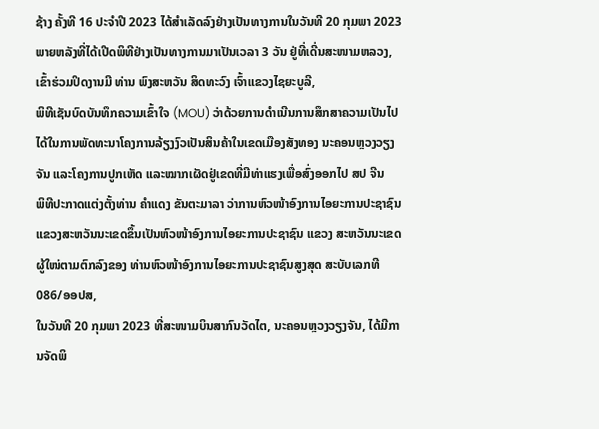ຊ້າງ ຄັ້ງທີ 16 ປະຈໍາປີ 2023 ໄດ້ສໍາເລັດລົງຢ່າງເປັນທາງການໃນວັນທີ 20 ກຸມພາ 2023 ພາຍຫລັງທີ່ໄດ້ເປີດພິທີຢ່າງເປັນທາງການມາເປັນເວລາ 3 ວັນ ຢູ່ທີ່ເດີ່ນສະໜາມຫລວງ, ເຂົ້າຮ່ວມປິດງານມີ ທ່ານ ພົງສະຫວັນ ສິດທະວົງ ເຈົ້າແຂວງໄຊຍະບູລີ,
ພິທີເຊັນບົດບັນທຶກຄວາມເຂົ້າໃຈ (MOU) ວ່າດ້ວຍການດຳເນີນການສຶກສາຄວາມເປັນໄປໄດ້ໃນການພັດທະນາໂຄງການລ້ຽງງົວເປັນສິນຄ້າໃນເຂດເມືອງສັງທອງ ນະຄອນຫຼວງວຽງຈັນ ແລະໂຄງການປູກເຫັດ ແລະໝາກເຜັດຢູ່ເຂດທີ່ມີທ່າແຮງເພື່ອສົ່ງອອກໄປ ສປ ຈີນ
ພິທີປະກາດແຕ່ງຕັ້ງທ່ານ ຄຳແດງ ຂັນຕະມາລາ ວ່າການຫົວໜ້າອົງການໄອຍະການປະຊາຊົນ ແຂວງສະຫວັນນະເຂດຂຶ້ນເປັນຫົວໜ້າອົງການໄອຍະການປະຊາຊົນ ແຂວງ ສະຫວັນນະເຂດ ຜູ້ໃໜ່ຕາມຕົກລົງຂອງ ທ່ານຫົວໜ້າອົງການໄອຍະການປະຊາຊົນສູງສຸດ ສະບັບເລກທີ 086/ອອປສ,
ໃນວັນທີ 20 ກຸມພາ 2023 ທີ່ສະໜາມບິນສາກົນວັດໄຕ, ນະຄອນຫຼວງວຽງຈັນ, ໄດ້ມີການຈັດພິ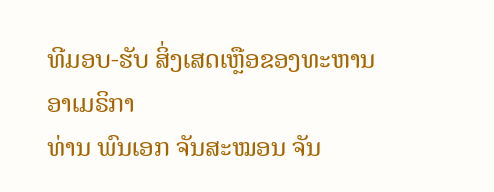ທີມອບ-ຮັບ ສິ່ງເສດເຫຼືອຂອງທະຫານອາເມຣິກາ
ທ່ານ ພົນເອກ ຈັນສະໝອນ ຈັນ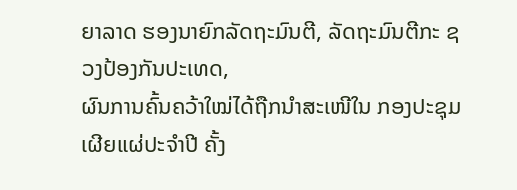ຍາລາດ ຮອງນາຍົກລັດຖະມົນຕີ, ລັດຖະມົນຕີກະ ຊວງປ້ອງກັນປະເທດ,
ຜົນການຄົ້ນຄວ້າໃໝ່ໄດ້ຖືກນໍາສະເໜີໃນ ກອງປະຊຸມເຜີຍແຜ່ປະຈໍາປີ ຄັ້ງ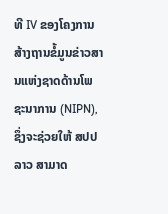ທີ IV ຂອງໂຄງການສ້າງຖານຂໍ້ມູນຂ່າວສານແຫ່ງຊາດດ້ານໂພຊະນາການ (NIPN), ຊຶ່ງຈະຊ່ວຍໃຫ້ ສປປ ລາວ ສາມາດ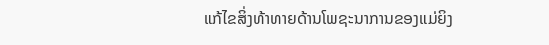ແກ້ໄຂສິ່ງທ້າທາຍດ້ານໂພຊະນາການຂອງແມ່ຍິງ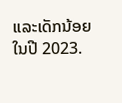ແລະເດັກນ້ອຍ ໃນປີ 2023.